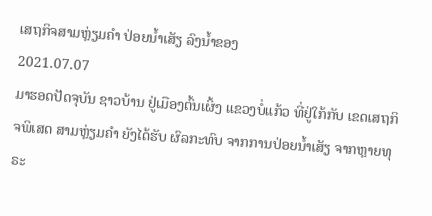ເສຖກິຈສາມຫຼ່ຽມຄໍາ ປ່ອຍນ້ຳເສັຽ ລົງນ້ຳຂອງ
2021.07.07
ມາຮອດປັດຈຸບັນ ຊາວບ້ານ ຢູ່ເມືອງຕົ້ນເຜິ້ງ ແຂວງບໍ່ແກ້ວ ທີ່ຢູ່ໃກ້ກັບ ເຂດເສຖກິຈພິເສດ ສາມຫຼ່ຽມຄໍາ ຍັງໄດ້ຮັບ ຜົລກະທົບ ຈາກການປ່ອຍນໍ້າເສັຽ ຈາກຫຼາຍທຸຣະ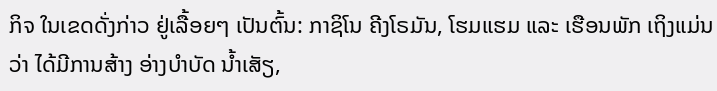ກິຈ ໃນເຂດດັ່ງກ່າວ ຢູ່ເລື້ອຍໆ ເປັນຕົ້ນ: ກາຊິໂນ ຄີງໂຣມັນ, ໂຮມແຮມ ແລະ ເຮືອນພັກ ເຖິງແມ່ນວ່າ ໄດ້ມີການສ້າງ ອ່າງບໍາບັດ ນໍ້າເສັຽ,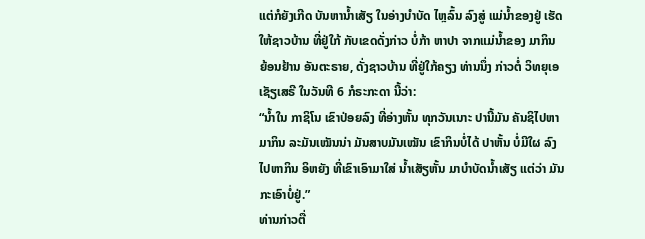ແຕ່ກໍຍັງເກີດ ບັນຫານໍ້າເສັຽ ໃນອ່າງບໍາບັດ ໄຫຼລົ້ນ ລົງສູ່ ແມ່ນໍ້າຂອງຢູ່ ເຮັດໃຫ້ຊາວບ້ານ ທີ່ຢູ່ໃກ້ ກັບເຂດດັ່ງກ່າວ ບໍ່ກ້າ ຫາປາ ຈາກແມ່ນໍ້າຂອງ ມາກິນ ຍ້ອນຢ້ານ ອັນຕະຣາຍ, ດັ່ງຊາວບ້ານ ທີ່ຢູ່ໃກ້ຄຽງ ທ່ານນຶ່ງ ກ່າວຕໍ່ ວິທຍຸເອເຊັຽເສຣີ ໃນວັນທີ 6 ກໍຣະກະດາ ນີ້ວ່າ:
“ນໍ້າໃນ ກາຊິໂນ ເຂົາປ່ອຍລົງ ທີ່ອ່າງຫັ້ນ ທຸກວັນເນາະ ປານີ້ມັນ ຄັນຊິໄປຫາ ມາກິນ ລະມັນເໝັນນ່າ ມັນສາບມັນເໝັນ ເຂົາກິນບໍ່ໄດ້ ປາຫັ້ນ ບໍ່ມີໃຜ ລົງໄປຫາກິນ ອິຫຍັງ ທີ່ເຂົາເອົາມາໃສ່ ນໍ້າເສັຽຫັ້ນ ມາບໍາບັດນໍ້າເສັຽ ແຕ່ວ່າ ມັນກະເອົາບໍ່ຢູ່.”
ທ່ານກ່າວຕື່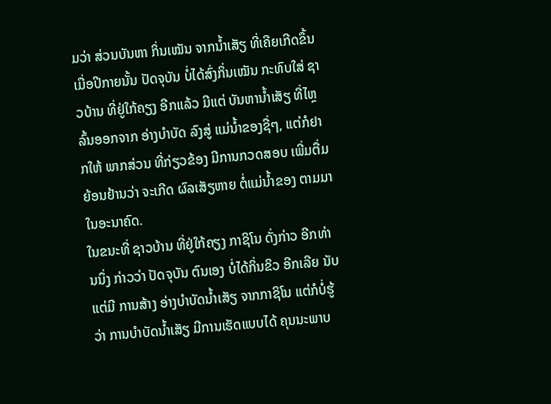ມວ່າ ສ່ວນບັນຫາ ກິ່ນເໝັນ ຈາກນໍ້າເສັຽ ທີ່ເຄີຍເກີດຂຶ້ນ ເມື່ອປີກາຍນັ້ນ ປັດຈຸບັນ ບໍ່ໄດ້ສົ່ງກິ່ນເໝັນ ກະທົບໃສ່ ຊາວບ້ານ ທີ່ຢູ່ໃກ້ຄຽງ ອີກແລ້ວ ມີແຕ່ ບັນຫານໍ້າເສັຽ ທີ່ໄຫຼລົ້ນອອກຈາກ ອ່າງບໍາບັດ ລົງສູ່ ແມ່ນໍ້າຂອງຊື່ໆ, ແຕ່ກໍຢາກໃຫ້ ພາກສ່ວນ ທີ່ກ່ຽວຂ້ອງ ມີການກວດສອບ ເພີ່ມຕື່ມ ຍ້ອນຢ້ານວ່າ ຈະເກີດ ຜົລເສັຽຫາຍ ຕໍ່ແມ່ນໍ້າຂອງ ຕາມມາ ໃນອະນາຄົດ.
ໃນຂນະທີ່ ຊາວບ້ານ ທີ່ຢູ່ໃກ້ຄຽງ ກາຊິໂນ ດັ່ງກ່າວ ອີກທ່ານນຶ່ງ ກ່າວວ່າ ປັດຈຸບັນ ຕົນເອງ ບໍ່ໄດ້ກິ່ນຂິວ ອີກເລີຍ ນັບແຕ່ມີ ການສ້າງ ອ່າງບໍາບັດນໍ້າເສັຽ ຈາກກາຊິໂນ ແຕ່ກໍບໍ່ຮູ້ວ່າ ການບໍາບັດນໍ້າເສັຽ ມີການເຮັດແບບໄດ້ ຄຸນນະພາບ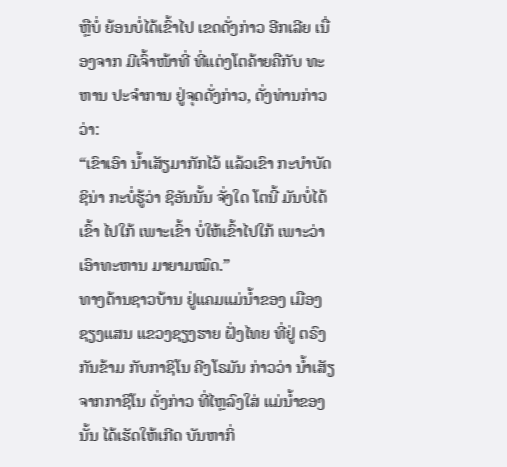ຫຼືບໍ່ ຍ້ອນບໍ່ໄດ້ເຂົ້າໄປ ເຂດດັ່ງກ່າວ ອີກເລີຍ ເນື່ອງຈາກ ມີເຈົ້າໜ້າທີ່ ທີ່ແຕ່ງໂຕຄ້າຍຄືກັບ ທະຫານ ປະຈໍາການ ຢູ່ຈຸດດັ່ງກ່າວ, ດັ່ງທ່ານກ່າວວ່າ:
“ເຂົາເອົາ ນໍ້າເສັຽມາກັກໄວ້ ແລ້ວເຂົາ ກະບໍາບັດ ຊິນ່າ ກະບໍ່ຮູ້ວ່າ ຊິອັນນັ້ນ ຈັ່ງໃດ ໂຕນີ້ ມັນບໍ່ໄດ້ເຂົ້າ ໄປໃກ້ ເພາະເຂົ້າ ບໍ່ໃຫ້ເຂົ້າໄປໃກ້ ເພາະວ່າ ເອົາທະຫານ ມາຍາມໝົດ.”
ທາງດ້ານຊາວບ້ານ ຢູ່ແຄມແມ່ນໍ້າຂອງ ເມືອງຊຽງແສນ ແຂວງຊຽງຮາຍ ຝັ່ງໄທຍ ທີ່ຢູ່ ຕຣົງກັນຂ້າມ ກັບກາຊິໂນ ຄີງໂຣມັນ ກ່າວວ່າ ນໍ້າເສັຽ ຈາກກາຊິໂນ ດັ່ງກ່າວ ທີ່ໄຫຼລົງໃສ່ ແມ່ນໍ້າຂອງນັ້ນ ໄດ້ເຮັດໃຫ້ເກີດ ບັນຫາກິ່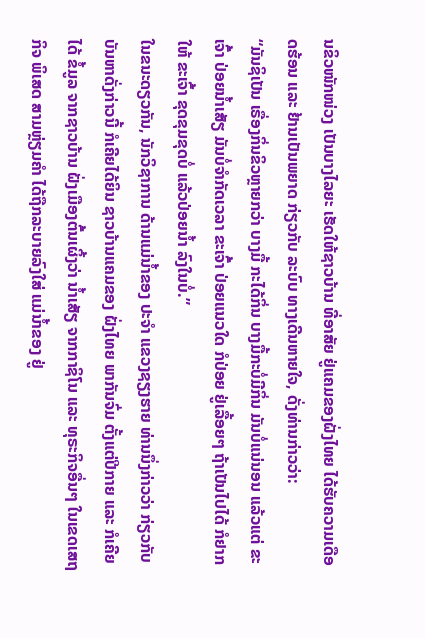ນຂິວໜັກໜ່ວງ ເປັນບາງໄລຍະ ເຮັດໃຫ້ຊາວບ້ານ ທີ່ອາສັຍ ຢູ່ແຄມຂອງຝັ່ງໄທຍ ໄດ້ຮັບຄວາມເດືອດຮ້ອນ ແລະ ຢ້ານເປັນພຍາດ ກ່ຽວກັບ ລະບົບ ທາງເດີນຫາຍໃຈ, ດັ່ງທ່ານກ່າວວ່າ:
“ມັນຊິເປັນ ເຣື່ອງກິ່ນຂິວຫຼາຍກວ່າ ບາງມື້ ກະໄດ້ກິ່ນ ບາງມື້ກະບໍ່ມີກິ່ນ ມັນບໍ່ແນ່ນອນ ແລ້ວແຕ່ ຂະເຈົ້າ ປ່ອຍນໍ້າເສັຽ ມັນບໍ່ຈໍາກັດເວລາ ຂະເຈົ້າ ປ່ອຍແນວໃດ ກໍປ່ອຍ ຢູ່ເລື້ອຍໆ ຖ້າເປັນໄປໄດ້ ກໍຢາກໃຫ້ ຂະເຈົ້າ ຂຸດຂຸມຂຸດບໍ່ ແລ້ວປ່ອຍນໍ້າ ລົງໃນບໍ່.”
ໃນຂນະດຽວກັນ, ນັກວິຊາການ ດ້ານແມ່ນໍ້າຂອງ ປະຈໍາ ແຂວງຊຽງຮາຍ ທ່ານນຶ່ງກ່າວວ່າ ກ່ຽວກັບ ບັນຫາດັ່ງກ່າວນີ້ ກໍເຄີຍໄດ້ຍິນ ຊາວບ້ານແຄມຂອງ ຝັ່ງໄທຍ ພາກັນຈົ່ມ ຕັ້ງແຕ່ປີກາຍ ແລະ ກໍເຄີຍໄດ້ ຂໍ້ມູລ ຈາກຊາວບ້ານ ຝັ່ງເມືອງຕົ້ນເຜິ້ງວ່າ ນໍ້າເສັຽ ຈາກກາຊິໂນ ແລະ ທຸຣະກິຈອື່ນໆ ໃນເຂດເສຖກິຈ ພິເສດ ສາມຫຼ່ຽມຄໍາ ໄດ້ຖືກລະບາຍລົງໃສ່ ແມ່ນໍ້າຂອງ ຢູ່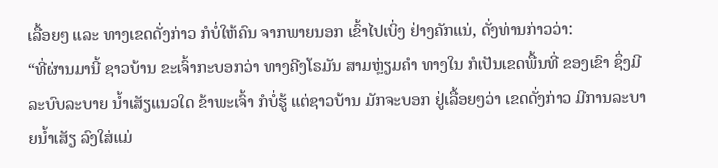ເລື້ອຍໆ ແລະ ທາງເຂດດັ່ງກ່າວ ກໍບໍ່ໃຫ້ຄົນ ຈາກພາຍນອກ ເຂົ້າໄປເບິ່ງ ຢ່າງຄັກແນ່, ດັ່ງທ່ານກ່າວວ່າ:
“ທີ່ຜ່ານມານີ້ ຊາວບ້ານ ຂະເຈົ້າກະບອກວ່າ ທາງຄີງໂຣມັນ ສາມຫຼ່ຽມຄໍາ ທາງໃນ ກໍເປັນເຂດພື້ນທີ່ ຂອງເຂົາ ຊຶ່ງມີລະບົບລະບາຍ ນໍ້າເສັຽແນວໃດ ຂ້າພະເຈົ້າ ກໍບໍ່ຮູ້ ແຕ່ຊາວບ້ານ ມັກຈະບອກ ຢູ່ເລື້ອຍໆວ່າ ເຂດດັ່ງກ່າວ ມີການລະບາຍນໍ້າເສັຽ ລົງໃສ່ແມ່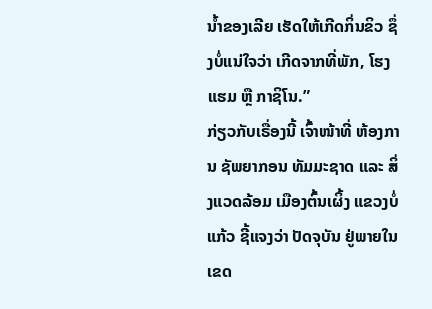ນໍ້າຂອງເລີຍ ເຮັດໃຫ້ເກີດກິ່ນຂິວ ຊຶ່ງບໍ່ແນ່ໃຈວ່າ ເກີດຈາກທີ່ພັກ, ໂຮງແຮມ ຫຼື ກາຊິໂນ.”
ກ່ຽວກັບເຣື່ອງນີ້ ເຈົ້າໜ້າທີ່ ຫ້ອງການ ຊັພຍາກອນ ທັມມະຊາດ ແລະ ສິ່ງແວດລ້ອມ ເມືອງຕົ້ນເຜິ້ງ ແຂວງບໍ່ແກ້ວ ຊີ້ແຈງວ່າ ປັດຈຸບັນ ຢູ່ພາຍໃນ ເຂດ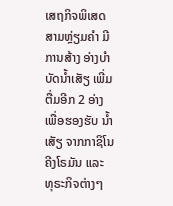ເສຖກິຈພິເສດ ສາມຫຼ່ຽມຄໍາ ມີການສ້າງ ອ່າງບໍາບັດນໍ້າເສັຽ ເພີ່ມຕື່ມອີກ 2 ອ່າງ ເພື່ອຮອງຮັບ ນໍ້າເສັຽ ຈາກກາຊິໂນ ຄີງໂຣມັນ ແລະ ທຸຣະກິຈຕ່າງໆ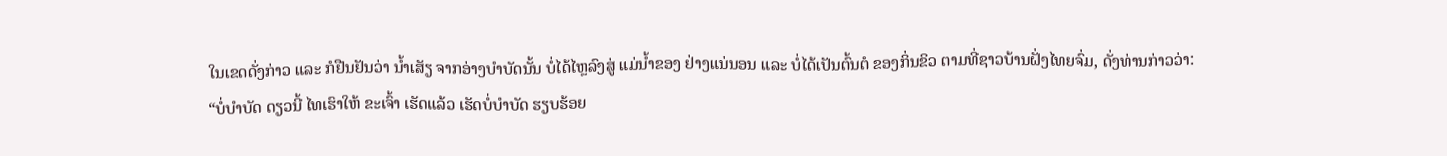ໃນເຂດດັ່ງກ່າວ ແລະ ກໍຢືນຢັນວ່າ ນໍ້າເສັຽ ຈາກອ່າງບໍາບັດນັ້ນ ບໍ່ໄດ້ໄຫຼລົງສູ່ ແມ່ນໍ້າຂອງ ຢ່າງແນ່ນອນ ແລະ ບໍ່ໄດ້ເປັນຕົ້ນຕໍ ຂອງກິ່ນຂິວ ຕາມທີ່ຊາວບ້ານຝັ່ງໄທຍຈົ່ມ, ດັ່ງທ່ານກ່າວວ່າ:
“ບໍ່ບໍາບັດ ດຽວນີ້ ໄທເຮົາໃຫ້ ຂະເຈົ້າ ເຮັດແລ້ວ ເຮັດບໍ່ບໍາບັດ ຮຽບຮ້ອຍ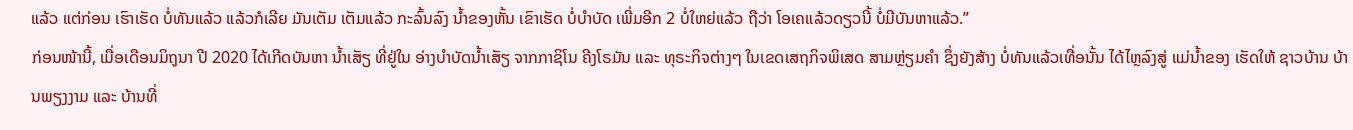ແລ້ວ ແຕ່ກ່ອນ ເຮົາເຮັດ ບໍ່ທັນແລ້ວ ແລ້ວກໍເລີຍ ມັນເຕັມ ເຕັມແລ້ວ ກະລົ້ນລົງ ນໍ້າຂອງຫັ້ນ ເຂົາເຮັດ ບໍ່ບໍາບັດ ເພີ່ມອີກ 2 ບໍ່ໃຫຍ່ແລ້ວ ຖືວ່າ ໂອເຄແລ້ວດຽວນີ້ ບໍ່ມີບັນຫາແລ້ວ.”
ກ່ອນໜ້ານີ້, ເມື່ອເດືອນມິຖຸນາ ປີ 2020 ໄດ້ເກີດບັນຫາ ນໍ້າເສັຽ ທີ່ຢູ່ໃນ ອ່າງບໍາບັດນໍ້າເສັຽ ຈາກກາຊິໂນ ຄີງໂຣມັນ ແລະ ທຸຣະກິຈຕ່າງໆ ໃນເຂດເສຖກິຈພິເສດ ສາມຫຼ່ຽມຄໍາ ຊຶ່ງຍັງສ້າງ ບໍ່ທັນແລ້ວເທື່ອນັ້ນ ໄດ້ໄຫຼລົງສູ່ ແມ່ນໍ້າຂອງ ເຮັດໃຫ້ ຊາວບ້ານ ບ້ານພຽງງາມ ແລະ ບ້ານທີ່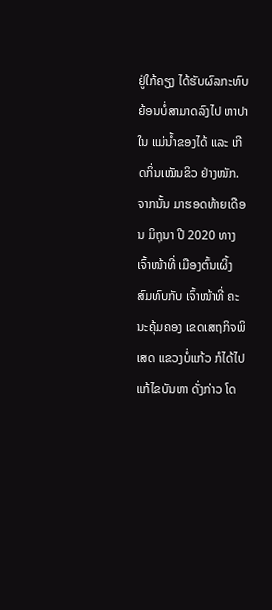ຢູ່ໃກ້ຄຽງ ໄດ້ຮັບຜົລກະທົບ ຍ້ອນບໍ່ສາມາດລົງໄປ ຫາປາໃນ ແມ່ນໍ້າຂອງໄດ້ ແລະ ເກີດກິ່ນເໝັນຂິວ ຢ່າງໜັກ.
ຈາກນັ້ນ ມາຮອດທ້າຍເດືອນ ມິຖຸນາ ປີ 2020 ທາງເຈົ້າໜ້າທີ່ ເມືອງຕົ້ນເຜິ້ງ ສົມທົບກັບ ເຈົ້າໜ້າທີ່ ຄະນະຄຸ້ມຄອງ ເຂດເສຖກິຈພິເສດ ແຂວງບໍ່ແກ້ວ ກໍໄດ້ໄປ ແກ້ໄຂບັນຫາ ດັ່ງກ່າວ ໂດ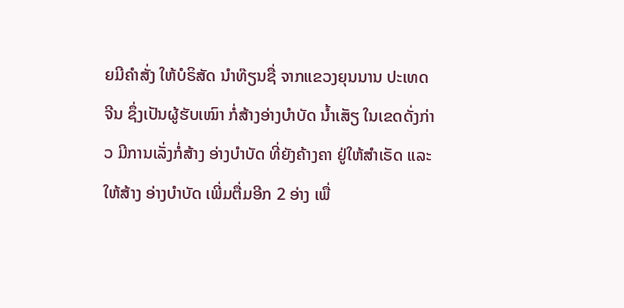ຍມີຄໍາສັ່ງ ໃຫ້ບໍຣິສັດ ນຳທ໊ຽນຊື່ ຈາກແຂວງຍຸນນານ ປະເທດຈີນ ຊຶ່ງເປັນຜູ້ຮັບເໝົາ ກໍ່ສ້າງອ່າງບໍາບັດ ນໍ້າເສັຽ ໃນເຂດດັ່ງກ່າວ ມີການເລັ່ງກໍ່ສ້າງ ອ່າງບໍາບັດ ທີ່ຍັງຄ້າງຄາ ຢູ່ໃຫ້ສໍາເຣັດ ແລະ ໃຫ້ສ້າງ ອ່າງບໍາບັດ ເພີ່ມຕື່ມອີກ 2 ອ່າງ ເພື່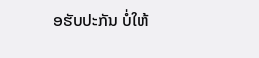ອຮັບປະກັນ ບໍ່ໃຫ້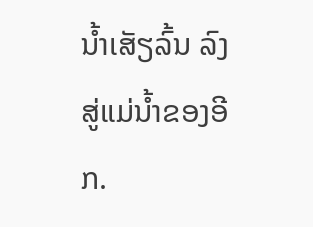ນໍ້າເສັຽລົ້ນ ລົງສູ່ແມ່ນໍ້າຂອງອີກ.